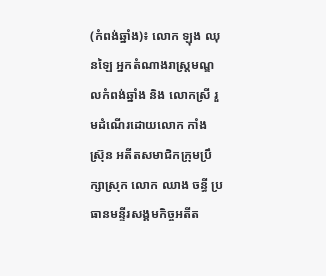(កំពង់ឆ្នាំង)៖ លោក ឡុង ឈុនឡៃ អ្នកតំណាងរាស្រ្តមណ្ឌលកំពង់ឆ្នាំង និង លោកស្រី រួមដំណើរដោយលោក កាំង ស្រ៊ុន អតីតសមាជិកក្រុមប្រឹក្សាស្រុក លោក ឈាង ចន្ធី ប្រធានមន្ទីរសង្គមកិច្ចអតីត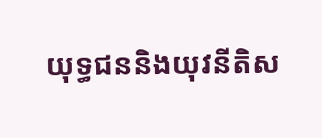យុទ្ធជននិងយុវនីតិស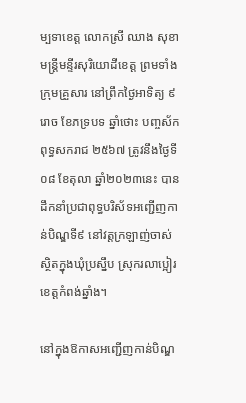ម្បទាខេត្ត លោកស្រី ឈាង សុខា មន្រ្តីមន្ទីរសុរិយោដីខេត្ត ព្រមទាំងក្រុមគ្រួសារ នៅព្រឹកថ្ងៃអាទិត្យ ៩រោច ខែភទ្របទ ឆ្នាំថោះ បញ្ចស័ក ពុទ្ធសករាជ ២៥៦៧ ត្រូវនឹងថ្ងៃទី០៨ ខែតុលា ឆ្នាំ២០២៣នេះ បានដឹកនាំប្រជាពុទ្ធបរិស័ទអញ្ជើញកាន់បិណ្ឌទី៩ នៅវត្តក្រឡាញ់ចាស់ ស្ថិតក្នុងឃុំប្រស្នឹប ស្រុករលាប្អៀរ ខេត្តកំពង់ឆ្នាំង។

នៅក្នុងឱកាសអញ្ជើញកាន់បិណ្ឌ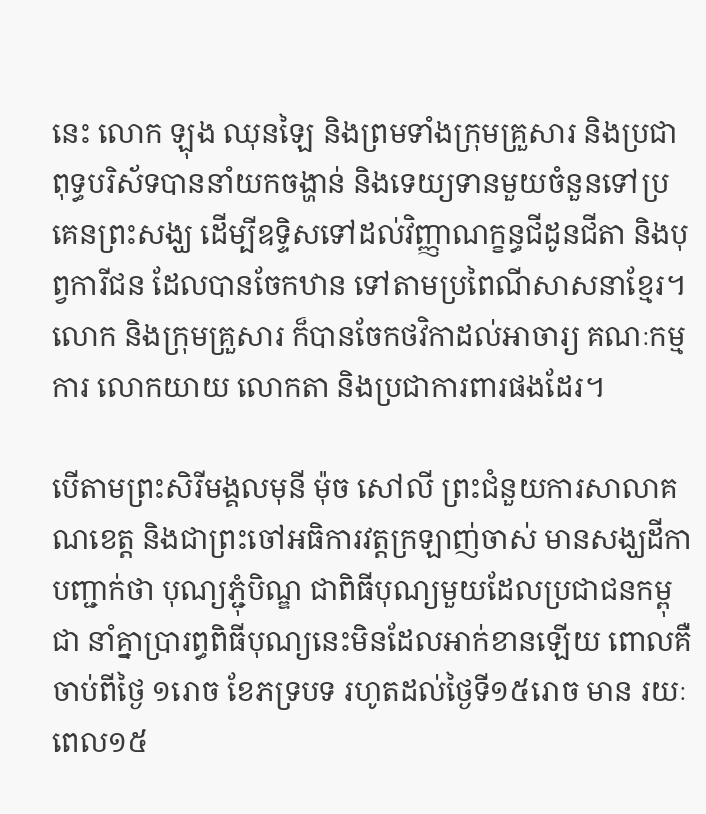នេះ លោក ឡុង ឈុនឡៃ និងព្រមទាំងក្រុមគ្រួសារ និងប្រជាពុទ្ធបរិស័ទបាននាំយកចង្ហាន់ និងទេយ្យទានមួយចំនួនទៅប្រគេនព្រះសង្ឃ ដើម្បីឧទ្ទិសទៅដល់វិញ្ញាណក្ខន្ធជីដូនជីតា និងបុព្វការីជន ដែលបានចែកឋាន ទៅតាមប្រពៃណីសាសនាខ្មែរ។ លោក និងក្រុមគ្រួសារ ក៏បានចែកថវិកាដល់អាចារ្យ គណៈកម្មការ លោកយាយ លោកតា និងប្រជាការពារផងដែរ។

បេីតាមព្រះសិរីមង្គលមុនី ម៉ុច សៅលី ព្រះជំនួយការសាលាគណខេត្ត និងជាព្រះចៅអធិការវត្តក្រឡាញ់ចាស់ មានសង្ឃដីកាបញ្ជាក់ថា បុណ្យភ្ជុំបិណ្ឌ ជាពិធីបុណ្យមួយដែលប្រជាជនកម្ពុជា នាំគ្នាប្រារព្ធពិធីបុណ្យនេះមិនដែលអាក់ខានឡើយ ពោលគឺចាប់ពីថៃ្ង ១រោច ខែភទ្របទ រហូតដល់ថៃ្ងទី១៥រោច មាន រយៈ ពេល១៥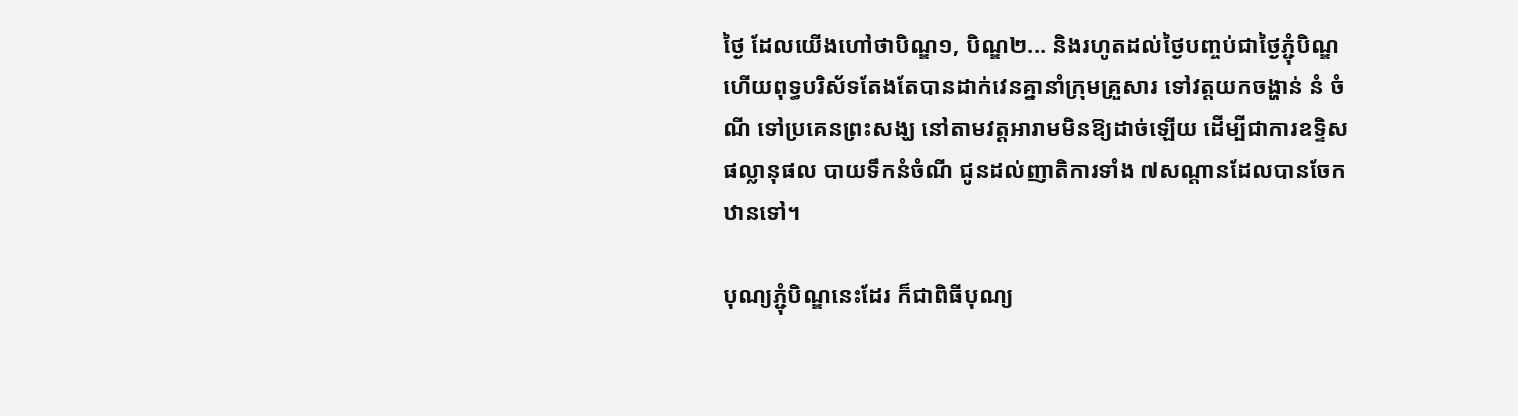ថៃ្ង ដែលយើងហៅថាបិណ្ឌ១, បិណ្ឌ២... និងរហូតដល់ថៃ្ងបញ្ចប់ជាថៃ្ងភ្ជុំបិណ្ឌ ហើយពុទ្ធបរិស័ទតែងតែបានដាក់វេនគ្នានាំក្រុមគ្រួសារ ទៅវត្តយកចង្ហាន់ នំ ចំណី ទៅប្រគេនព្រះសង្ឃ នៅតាមវត្តអារាមមិនឱ្យដាច់ឡើយ ដើម្បីជាការឧទ្ទិសផល្លានុផល បាយទឹកនំចំណី ជូនដល់ញាតិការទាំង ៧សណ្តានដែលបានចែកឋានទៅ។

បុណ្យភ្ជុំបិណ្ឌនេះដែរ ក៏ជាពិធីបុណ្យ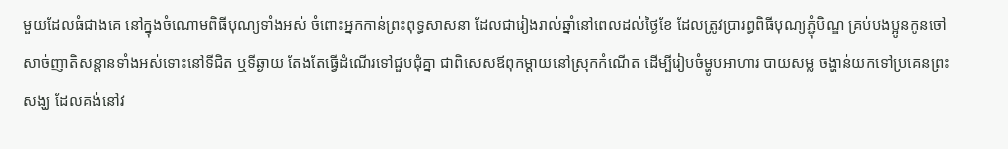មួយដែលធំជាងគេ នៅក្នុងចំណោមពិធីបុណ្យទាំងអស់ ចំពោះអ្នកកាន់ព្រះពុទ្ធសាសនា ដែលជារៀងរាល់ឆ្នាំនៅពេលដល់ថ្ងៃខែ ដែលត្រូវប្រារព្ធពិធីបុណ្យភ្ជុំបិណ្ឌ គ្រប់បងប្អូនកូនចៅ សាច់ញាតិសន្ដានទាំងអស់ទោះនៅទីជិត ឬទីឆ្ងាយ តែងតែធ្វើដំណើរទៅជួបជុំគ្នា ជាពិសេសឪពុកម្ដាយនៅស្រុកកំណើត ដើម្បីរៀបចំម្ហូបអាហារ បាយសម្ល ចង្ហាន់យកទៅប្រគេនព្រះសង្ឃ ដែលគង់នៅវ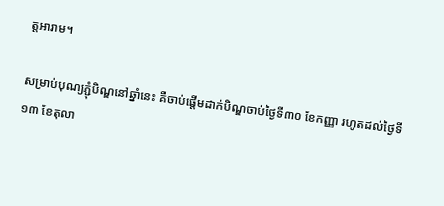ត្តអារាម។

សម្រាប់បុណ្យភ្ជុំបិណ្ឌនៅឆ្នាំនេះ គឺចាប់ផ្ដើមដាក់បិណ្ឌចាប់ថ្ងៃទី៣០ ខែកញ្ញា រហូតដល់ថ្ងៃទី១៣ ខែតុលា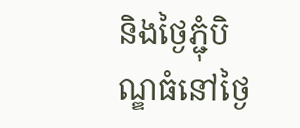និងថ្ងៃភ្ជុំបិណ្ឌធំនៅថ្ងៃ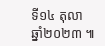ទី១៤ តុលា ឆ្នាំ២០២៣ ៕